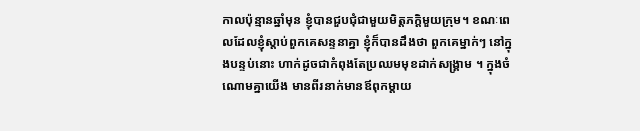កាលប៉ុន្មានឆ្នាំមុន ខ្ញុំបានជួបជុំជាមួយមិត្តភក្តិមួយក្រុម។ ខណៈពេលដែលខ្ញុំស្តាប់ពួកគេសន្ទនាគ្នា ខ្ញុំក៏បានដឹងថា ពួកគេម្នាក់ៗ នៅក្នុងបន្ទប់នោះ ហាក់ដូចជាកំពុងតែប្រឈមមុខដាក់សង្រ្គាម ។ ក្នុងចំណោមគ្នាយើង មានពីរនាក់មានឪពុកម្តាយ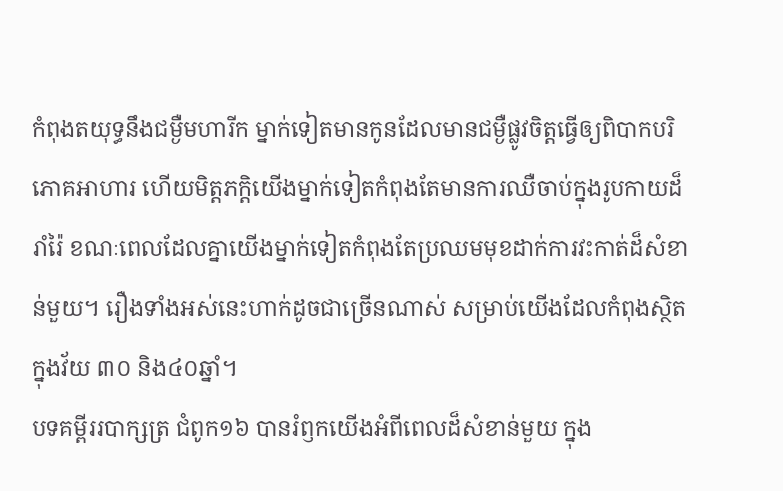កំពុងតយុទ្ធនឹងជម្ងឺមហារីក ម្នាក់ទៀតមានកូនដែលមានជម្ងឺផ្លូវចិត្តធ្វើឲ្យពិបាកបរិភោគអាហារ ហើយមិត្តភក្តិយើងម្នាក់ទៀតកំពុងតែមានការឈឺចាប់ក្នុងរូបកាយដ៏រាំរ៉ៃ ខណៈពេលដែលគ្នាយើងម្នាក់ទៀតកំពុងតែប្រឈមមុខដាក់ការវះកាត់ដ៏សំខាន់មួយ។ រឿងទាំងអស់នេះហាក់ដូចជាច្រើនណាស់ សម្រាប់យើងដែលកំពុងស្ថិតក្នុងវ័យ ៣០ និង៤០ឆ្នាំ។
បទគម្ពីររបាក្សត្រ ជំពូក១៦ បានរំឭកយើងអំពីពេលដ៏សំខាន់មួយ ក្នុង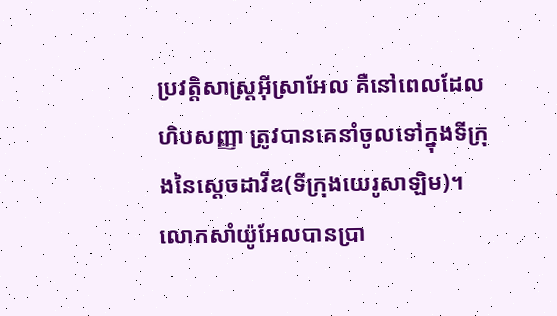ប្រវត្តិសាស្រ្តអ៊ីស្រាអែល គឺនៅពេលដែលហិបសញ្ញា ត្រូវបានគេនាំចូលទៅក្នុងទីក្រុងនៃស្តេចដាវីឌ(ទីក្រុងយេរូសាឡិម)។ លោកសាំយ៉ូអែលបានប្រា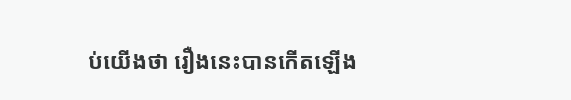ប់យើងថា រឿងនេះបានកើតឡើង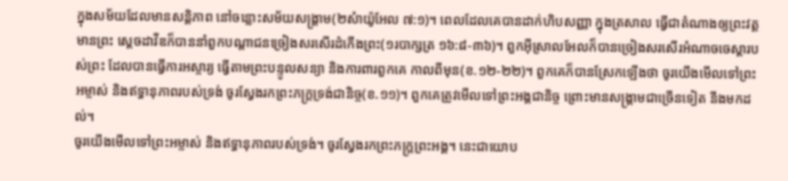ក្នុងសម័យដែលមានសន្តិភាព នៅចន្លោះសម័យសង្រ្គាម(២សំាយ៉ូអែល ៧:១)។ ពេលដែលគេបានដាក់ហិបសញ្ញា ក្នុងត្រសាល ធ្វើជាតំណាងឲ្យព្រះវត្តមានព្រះ ស្តេចដាវីឌក៏បាននាំពួកបណ្តាជនច្រៀងសរសើរដំកើងព្រះ(១របាក្សត្រ ១៦:៨-៣៦)។ ពួកអ៊ីស្រាលអែលក៏បានច្រៀងសរសើរអំណាចចេស្តារបស់ព្រះ ដែលបានធ្វើការអស្ចារ្យ ធ្វើតាមព្រះបន្ទូលសន្យា និងការពារពួកគេ កាលពីមុន(ខ.១២-២២)។ ពួកគេក៏បានស្រែកឡើងថា ចូរយើងមើលទៅព្រះអម្ចាស់ និងឥទ្ធានុភាពរបស់ទ្រង់ ចូរស្វែងរកព្រះភក្ត្រទ្រង់ជានិច្ច(ខ.១១)។ ពួកគេត្រូវមើលទៅព្រះអង្គជានិច្ច ព្រោះមានសង្រ្គាមជាច្រើនទៀត នឹងមកដល់។
ចូរយើងមើលទៅព្រះអម្ចាស់ និងឥទ្ធានុភាពរបស់ទ្រង់។ ចូរស្វែងរកព្រះភក្ត្រព្រះអង្គ។ នេះជាយោប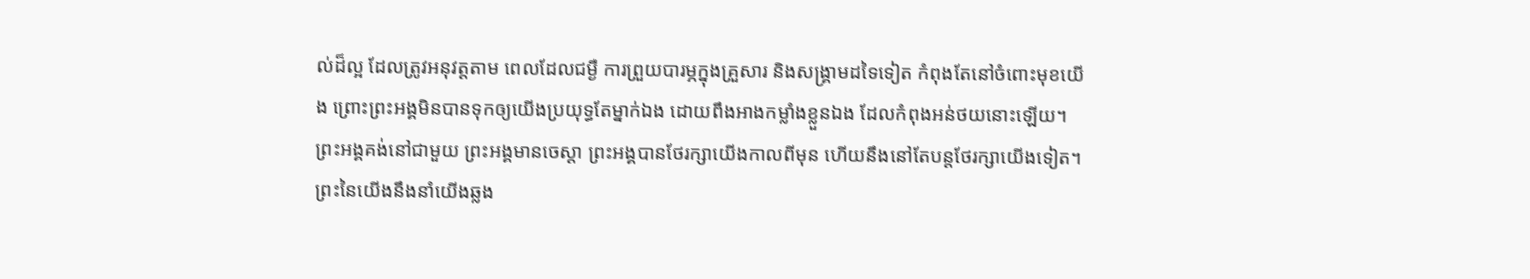ល់ដ៏ល្អ ដែលត្រូវអនុវត្តតាម ពេលដែលជម្ងឺ ការព្រួយបារម្ភក្នុងគ្រួសារ និងសង្រ្គាមដទៃទៀត កំពុងតែនៅចំពោះមុខយើង ព្រោះព្រះអង្គមិនបានទុកឲ្យយើងប្រយុទ្ធតែម្នាក់ឯង ដោយពឹងអាងកម្លាំងខ្លួនឯង ដែលកំពុងអន់ថយនោះឡើយ។ ព្រះអង្គគង់នៅជាមួយ ព្រះអង្គមានចេស្តា ព្រះអង្គបានថែរក្សាយើងកាលពីមុន ហើយនឹងនៅតែបន្តថែរក្សាយើងទៀត។
ព្រះនៃយើងនឹងនាំយើងឆ្លង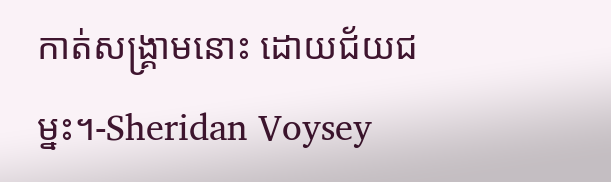កាត់សង្រ្គាមនោះ ដោយជ័យជម្នះ។-Sheridan Voysey